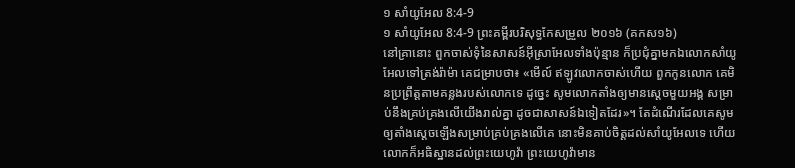១ សាំយូអែល 8:4-9
១ សាំយូអែល 8:4-9 ព្រះគម្ពីរបរិសុទ្ធកែសម្រួល ២០១៦ (គកស១៦)
នៅគ្រានោះ ពួកចាស់ទុំនៃសាសន៍អ៊ីស្រាអែលទាំងប៉ុន្មាន ក៏ប្រជុំគ្នាមកឯលោកសាំយូអែលទៅត្រង់រ៉ាម៉ា គេជម្រាបថា៖ «មើល៍ ឥឡូវលោកចាស់ហើយ ពួកកូនលោក គេមិនប្រព្រឹត្តតាមគន្លងរបស់លោកទេ ដូច្នេះ សូមលោកតាំងឲ្យមានស្តេចមួយអង្គ សម្រាប់នឹងគ្រប់គ្រងលើយើងរាល់គ្នា ដូចជាសាសន៍ឯទៀតដែរ»។ តែដំណើរដែលគេសូមឲ្យតាំងស្តេចឡើងសម្រាប់គ្រប់គ្រងលើគេ នោះមិនគាប់ចិត្តដល់សាំយូអែលទេ ហើយលោកក៏អធិស្ឋានដល់ព្រះយេហូវ៉ា ព្រះយេហូវ៉ាមាន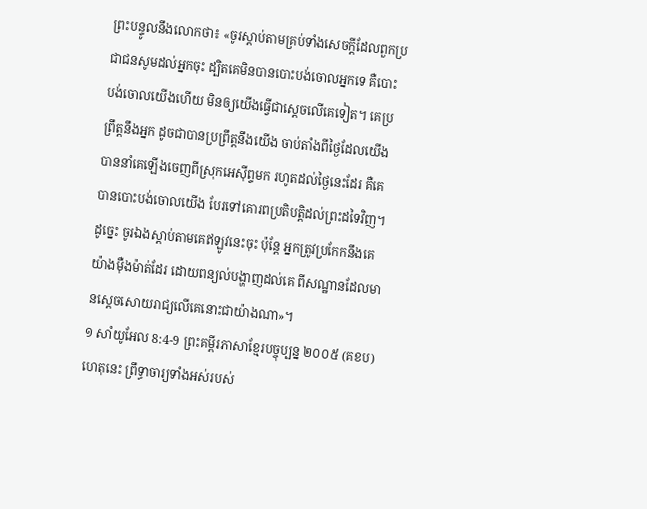ព្រះបន្ទូលនឹងលោកថា៖ «ចូរស្តាប់តាមគ្រប់ទាំងសេចក្ដីដែលពួកប្រជាជនសូមដល់អ្នកចុះ ដ្បិតគេមិនបានបោះបង់ចោលអ្នកទេ គឺបោះបង់ចោលយើងហើយ មិនឲ្យយើងធ្វើជាស្តេចលើគេទៀត។ គេប្រព្រឹត្តនឹងអ្នក ដូចជាបានប្រព្រឹត្តនឹងយើង ចាប់តាំងពីថ្ងៃដែលយើងបាននាំគេឡើងចេញពីស្រុកអេស៊ីព្ទមក រហូតដល់ថ្ងៃនេះដែរ គឺគេបានបោះបង់ចោលយើង បែរទៅគោរពប្រតិបត្តិដល់ព្រះដទៃវិញ។ ដូច្នេះ ចូរឯងស្តាប់តាមគេឥឡូវនេះចុះ ប៉ុន្តែ អ្នកត្រូវប្រកែកនឹងគេយ៉ាងម៉ឺងម៉ាត់ដែរ ដោយពន្យល់បង្ហាញដល់គេ ពីសណ្ឋានដែលមានស្តេចសោយរាជ្យលើគេនោះជាយ៉ាងណា»។
១ សាំយូអែល 8:4-9 ព្រះគម្ពីរភាសាខ្មែរបច្ចុប្បន្ន ២០០៥ (គខប)
ហេតុនេះ ព្រឹទ្ធាចារ្យទាំងអស់របស់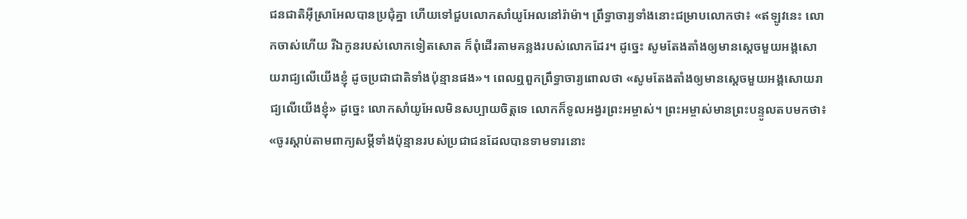ជនជាតិអ៊ីស្រាអែលបានប្រជុំគ្នា ហើយទៅជួបលោកសាំយូអែលនៅរ៉ាម៉ា។ ព្រឹទ្ធាចារ្យទាំងនោះជម្រាបលោកថា៖ «ឥឡូវនេះ លោកចាស់ហើយ រីឯកូនរបស់លោកទៀតសោត ក៏ពុំដើរតាមគន្លងរបស់លោកដែរ។ ដូច្នេះ សូមតែងតាំងឲ្យមានស្ដេចមួយអង្គសោយរាជ្យលើយើងខ្ញុំ ដូចប្រជាជាតិទាំងប៉ុន្មានផង»។ ពេលឮពួកព្រឹទ្ធាចារ្យពោលថា «សូមតែងតាំងឲ្យមានស្ដេចមួយអង្គសោយរាជ្យលើយើងខ្ញុំ» ដូច្នេះ លោកសាំយូអែលមិនសប្បាយចិត្តទេ លោកក៏ទូលអង្វរព្រះអម្ចាស់។ ព្រះអម្ចាស់មានព្រះបន្ទូលតបមកថា៖ «ចូរស្ដាប់តាមពាក្យសម្ដីទាំងប៉ុន្មានរបស់ប្រជាជនដែលបានទាមទារនោះ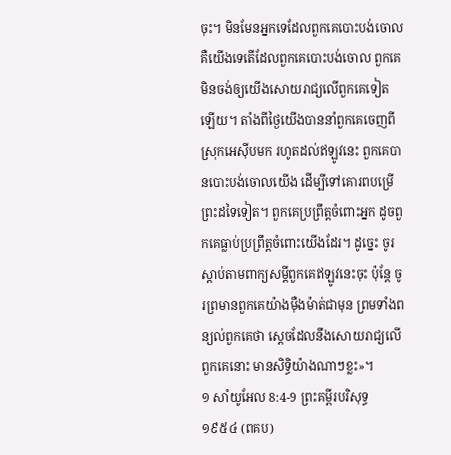ចុះ។ មិនមែនអ្នកទេដែលពួកគេបោះបង់ចោល គឺយើងទេតើដែលពួកគេបោះបង់ចោល ពួកគេមិនចង់ឲ្យយើងសោយរាជ្យលើពួកគេទៀតឡើយ។ តាំងពីថ្ងៃយើងបាននាំពួកគេចេញពីស្រុកអេស៊ីបមក រហូតដល់ឥឡូវនេះ ពួកគេបានបោះបង់ចោលយើង ដើម្បីទៅគោរពបម្រើព្រះដទៃទៀត។ ពួកគេប្រព្រឹត្តចំពោះអ្នក ដូចពួកគេធ្លាប់ប្រព្រឹត្តចំពោះយើងដែរ។ ដូច្នេះ ចូរស្ដាប់តាមពាក្យសម្ដីពួកគេឥឡូវនេះចុះ ប៉ុន្តែ ចូរព្រមានពួកគេយ៉ាងម៉ឺងម៉ាត់ជាមុន ព្រមទាំងពន្យល់ពួកគេថា ស្ដេចដែលនឹងសោយរាជ្យលើពួកគេនោះ មានសិទ្ធិយ៉ាងណាៗខ្លះ»។
១ សាំយូអែល 8:4-9 ព្រះគម្ពីរបរិសុទ្ធ ១៩៥៤ (ពគប)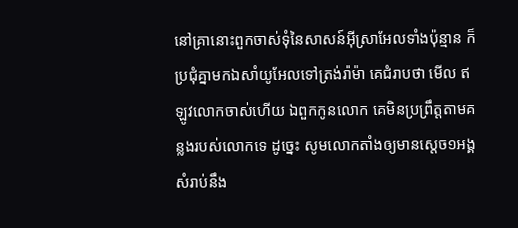នៅគ្រានោះពួកចាស់ទុំនៃសាសន៍អ៊ីស្រាអែលទាំងប៉ុន្មាន ក៏ប្រជុំគ្នាមកឯសាំយូអែលទៅត្រង់រ៉ាម៉ា គេជំរាបថា មើល ឥឡូវលោកចាស់ហើយ ឯពួកកូនលោក គេមិនប្រព្រឹត្តតាមគន្លងរបស់លោកទេ ដូច្នេះ សូមលោកតាំងឲ្យមានស្តេច១អង្គ សំរាប់នឹង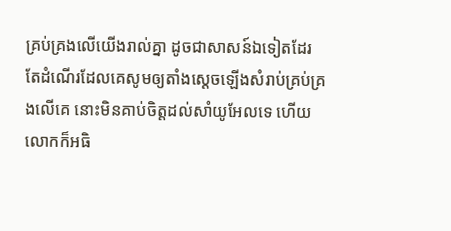គ្រប់គ្រងលើយើងរាល់គ្នា ដូចជាសាសន៍ឯទៀតដែរ តែដំណើរដែលគេសូមឲ្យតាំងស្តេចឡើងសំរាប់គ្រប់គ្រងលើគេ នោះមិនគាប់ចិត្តដល់សាំយូអែលទេ ហើយលោកក៏អធិ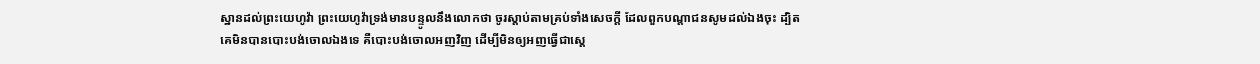ស្ឋានដល់ព្រះយេហូវ៉ា ព្រះយេហូវ៉ាទ្រង់មានបន្ទូលនឹងលោកថា ចូរស្តាប់តាមគ្រប់ទាំងសេចក្ដី ដែលពួកបណ្តាជនសូមដល់ឯងចុះ ដ្បិតគេមិនបានបោះបង់ចោលឯងទេ គឺបោះបង់ចោលអញវិញ ដើម្បីមិនឲ្យអញធ្វើជាស្តេ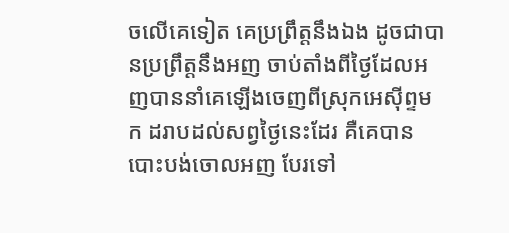ចលើគេទៀត គេប្រព្រឹត្តនឹងឯង ដូចជាបានប្រព្រឹត្តនឹងអញ ចាប់តាំងពីថ្ងៃដែលអញបាននាំគេឡើងចេញពីស្រុកអេស៊ីព្ទមក ដរាបដល់សព្វថ្ងៃនេះដែរ គឺគេបានបោះបង់ចោលអញ បែរទៅ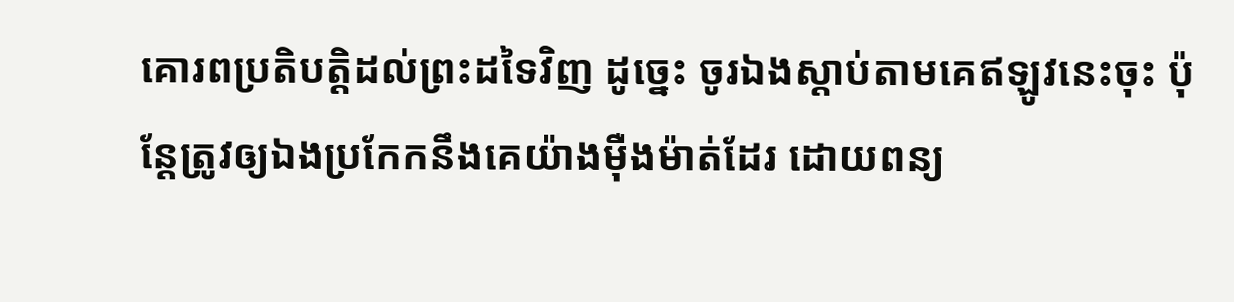គោរពប្រតិបត្តិដល់ព្រះដទៃវិញ ដូច្នេះ ចូរឯងស្តាប់តាមគេឥឡូវនេះចុះ ប៉ុន្តែត្រូវឲ្យឯងប្រកែកនឹងគេយ៉ាងម៉ឺងម៉ាត់ដែរ ដោយពន្យ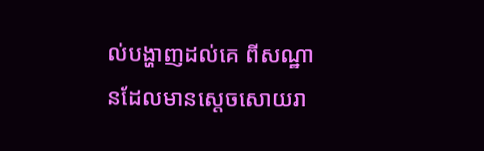ល់បង្ហាញដល់គេ ពីសណ្ឋានដែលមានស្តេចសោយរា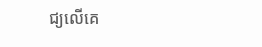ជ្យលើគេ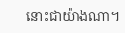នោះជាយ៉ាងណា។